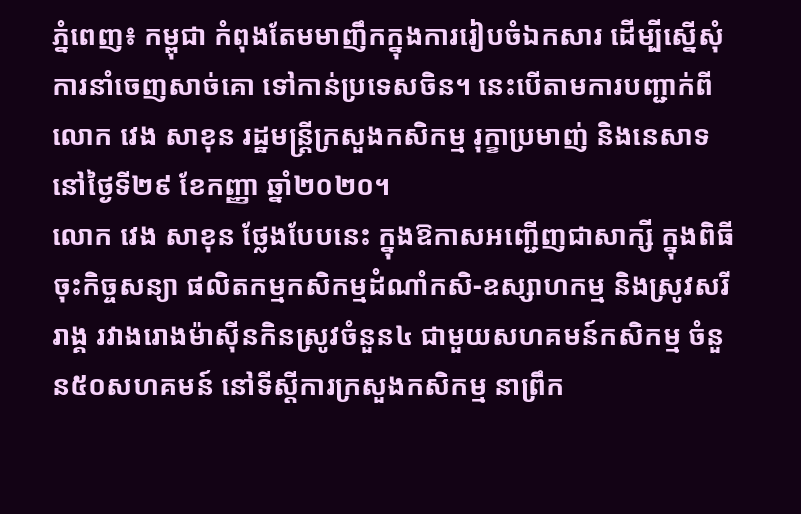ភ្នំពេញ៖ កម្ពុជា កំពុងតែមមាញឹកក្នុងការរៀបចំឯកសារ ដើម្បីស្នើសុំការនាំចេញសាច់គោ ទៅកាន់ប្រទេសចិន។ នេះបើតាមការបញ្ជាក់ពី លោក វេង សាខុន រដ្ឋមន្ត្រីក្រសួងកសិកម្ម រុក្ខាប្រមាញ់ និងនេសាទ នៅថ្ងៃទី២៩ ខែកញ្ញា ឆ្នាំ២០២០។
លោក វេង សាខុន ថ្លែងបែបនេះ ក្នុងឱកាសអញ្ជើញជាសាក្សី ក្នុងពិធីចុះកិច្ចសន្យា ផលិតកម្មកសិកម្មដំណាំកសិ-ឧស្សាហកម្ម និងស្រូវសរីរាង្គ រវាងរោងម៉ាស៊ីនកិនស្រូវចំនួន៤ ជាមួយសហគមន៍កសិកម្ម ចំនួន៥០សហគមន៍ នៅទីស្ដីការក្រសួងកសិកម្ម នាព្រឹក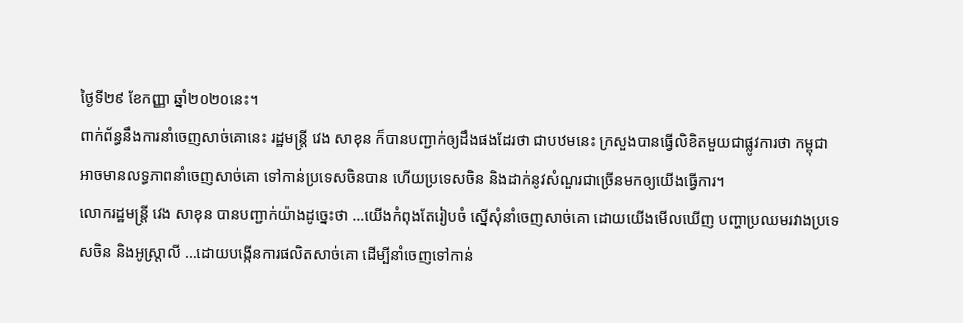ថ្ងៃទី២៩ ខែកញ្ញា ឆ្នាំ២០២០នេះ។
ពាក់ព័ន្ធនឹងការនាំចេញសាច់គោនេះ រដ្ឋមន្ដ្រី វេង សាខុន ក៏បានបញ្ជាក់ឲ្យដឹងផងដែរថា ជាបឋមនេះ ក្រសួងបានធ្វើលិខិតមួយជាផ្លូវការថា កម្ពុជា អាចមានលទ្ធភាពនាំចេញសាច់គោ ទៅកាន់ប្រទេសចិនបាន ហើយប្រទេសចិន និងដាក់នូវសំណួរជាច្រើនមកឲ្យយើងធ្វើការ។
លោករដ្ឋមន្ដ្រី វេង សាខុន បានបញ្ជាក់យ៉ាងដូច្នេះថា …យើងកំពុងតែរៀបចំ ស្នើសុំនាំចេញសាច់គោ ដោយយើងមើលឃើញ បញ្ហាប្រឈមរវាងប្រទេសចិន និងអូស្ដ្រាលី …ដោយបង្កើនការផលិតសាច់គោ ដើម្បីនាំចេញទៅកាន់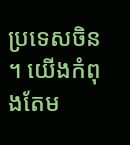ប្រទេសចិន ។ យើងកំពុងតែម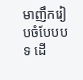មាញឹករៀបចំបែបបទ ដើ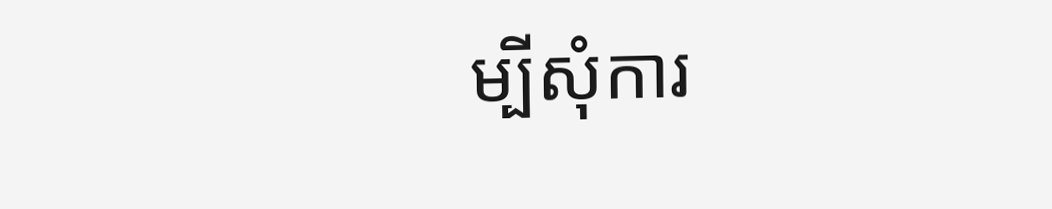ម្បីសុំការ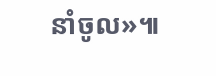នាំចូល»៕